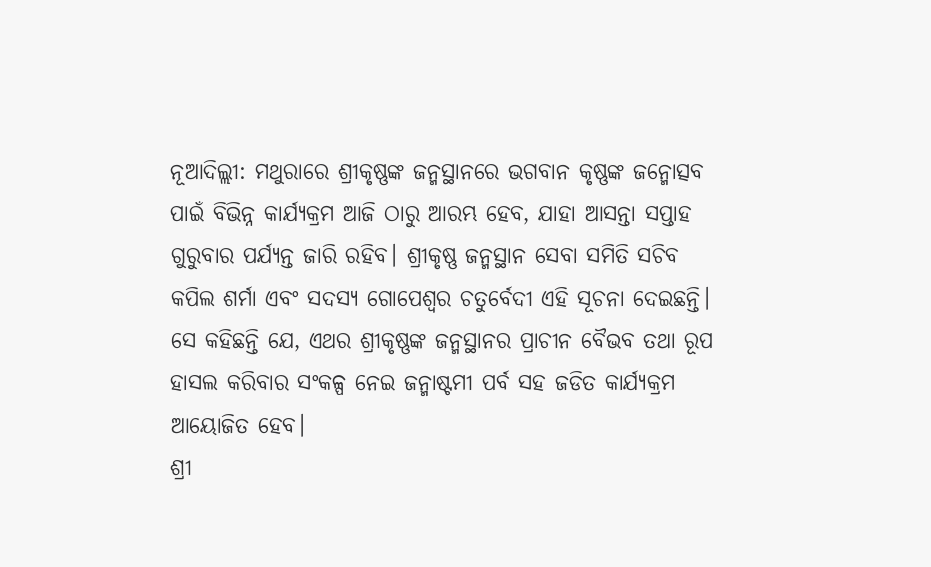ନୂଆଦିଲ୍ଲୀ: ମଥୁରାରେ ଶ୍ରୀକୃଷ୍ଣଙ୍କ ଜନ୍ମସ୍ଥାନରେ ଭଗବାନ କୃଷ୍ଣଙ୍କ ଜନ୍ମୋତ୍ସବ ପାଇଁ ବିଭିନ୍ନ କାର୍ଯ୍ୟକ୍ରମ ଆଜି ଠାରୁ ଆରମ୍ଭ ହେବ, ଯାହା ଆସନ୍ତା ସପ୍ତାହ ଗୁରୁବାର ପର୍ଯ୍ୟନ୍ତ ଜାରି ରହିବ। ଶ୍ରୀକୃଷ୍ଣ ଜନ୍ମସ୍ଥାନ ସେବା ସମିତି ସଚିବ କପିଲ ଶର୍ମା ଏବଂ ସଦସ୍ୟ ଗୋପେଶ୍ୱର ଚତୁର୍ବେଦୀ ଏହି ସୂଚନା ଦେଇଛନ୍ତି। ସେ କହିଛନ୍ତି ଯେ, ଏଥର ଶ୍ରୀକୃଷ୍ଣଙ୍କ ଜନ୍ମସ୍ଥାନର ପ୍ରାଚୀନ ବୈଭବ ତଥା ରୂପ ହାସଲ କରିବାର ସଂକଳ୍ପ ନେଇ ଜନ୍ମାଷ୍ଟମୀ ପର୍ବ ସହ ଜଡିତ କାର୍ଯ୍ୟକ୍ରମ ଆୟୋଜିତ ହେବ।
ଶ୍ରୀ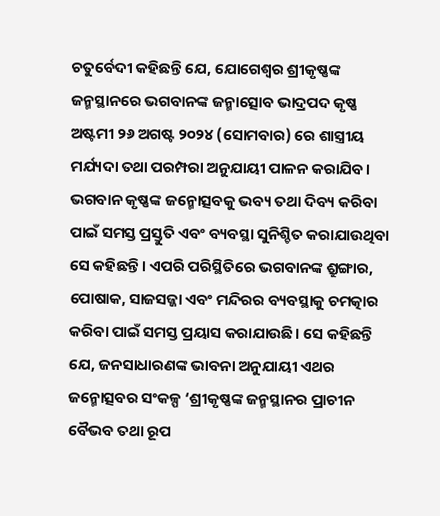ଚତୁର୍ବେଦୀ କହିଛନ୍ତି ଯେ, ଯୋଗେଶ୍ୱର ଶ୍ରୀକୃଷ୍ଣଙ୍କ ଜନ୍ମସ୍ଥାନରେ ଭଗବାନଙ୍କ ଜନ୍ମାତ୍ସୋବ ଭାଦ୍ରପଦ କୃଷ୍ଣ ଅଷ୍ଟମୀ ୨୬ ଅଗଷ୍ଟ ୨୦୨୪ (ସୋମବାର) ରେ ଶାସ୍ତ୍ରୀୟ ମର୍ଯ୍ୟଦା ତଥା ପରମ୍ପରା ଅନୁଯାୟୀ ପାଳନ କରାଯିବ। ଭଗବାନ କୃଷ୍ଣଙ୍କ ଜନ୍ମୋତ୍ସବକୁ ଭବ୍ୟ ତଥା ଦିବ୍ୟ କରିବା ପାଇଁ ସମସ୍ତ ପ୍ରସ୍ତୁତି ଏବଂ ବ୍ୟବସ୍ଥା ସୁନିଶ୍ଚିତ କରାଯାଉଥିବା ସେ କହିଛନ୍ତି। ଏପରି ପରିସ୍ଥିତିରେ ଭଗବାନଙ୍କ ଶ୍ରୁଙ୍ଗାର, ପୋଷାକ, ସାଜସଜ୍ଜା ଏବଂ ମନ୍ଦିରର ବ୍ୟବସ୍ଥାକୁ ଚମତ୍କାର କରିବା ପାଇଁ ସମସ୍ତ ପ୍ରୟାସ କରାଯାଉଛି। ସେ କହିଛନ୍ତି ଯେ, ଜନସାଧାରଣଙ୍କ ଭାବନା ଅନୁଯାୟୀ ଏଥର ଜନ୍ମୋତ୍ସବର ସଂକଳ୍ପ ‘ଶ୍ରୀକୃଷ୍ଣଙ୍କ ଜନ୍ମସ୍ଥାନର ପ୍ରାଚୀନ ବୈଭବ ତଥା ରୂପ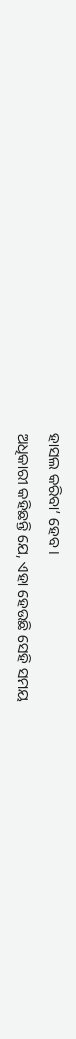ହାସଲ କରିବା’ ହେବ।
ଅଧିକାରୀ କହିଛନ୍ତି ଯେ, ଏହା ହେଉଛି ସେହି ସମୟ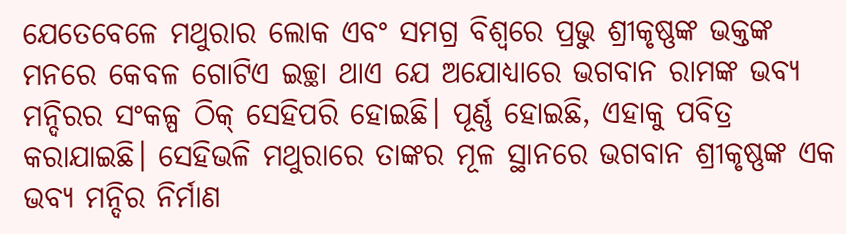ଯେତେବେଳେ ମଥୁରାର ଲୋକ ଏବଂ ସମଗ୍ର ବିଶ୍ୱରେ ପ୍ରଭୁ ଶ୍ରୀକୃଷ୍ଣଙ୍କ ଭକ୍ତଙ୍କ ମନରେ କେବଳ ଗୋଟିଏ ଇଚ୍ଛା ଥାଏ ଯେ ଅଯୋଧ୍ୟାରେ ଭଗବାନ ରାମଙ୍କ ଭବ୍ୟ ମନ୍ଦିରର ସଂକଳ୍ପ ଠିକ୍ ସେହିପରି ହୋଇଛି। ପୂର୍ଣ୍ଣ ହୋଇଛି, ଏହାକୁ ପବିତ୍ର କରାଯାଇଛି। ସେହିଭଳି ମଥୁରାରେ ତାଙ୍କର ମୂଳ ସ୍ଥାନରେ ଭଗବାନ ଶ୍ରୀକୃଷ୍ଣଙ୍କ ଏକ ଭବ୍ୟ ମନ୍ଦିର ନିର୍ମାଣ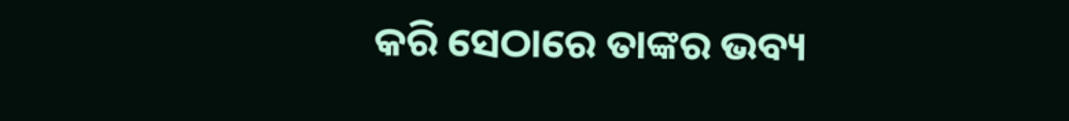କରି ସେଠାରେ ତାଙ୍କର ଭବ୍ୟ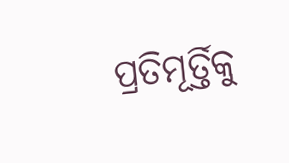ପ୍ରତିମୂର୍ତ୍ତିକୁ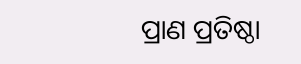ପ୍ରାଣ ପ୍ରତିଷ୍ଠା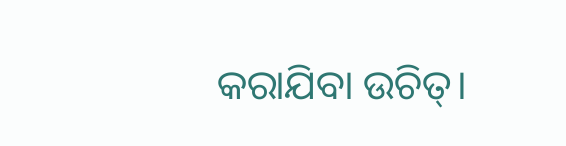କରାଯିବା ଉଚିତ୍।